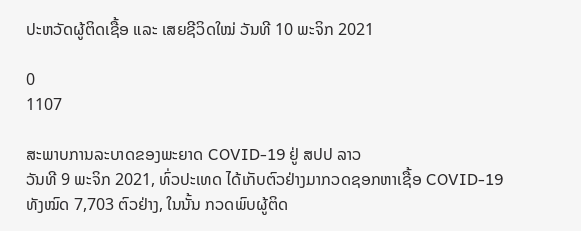ປະຫວັດຜູ້ຕິດເຊື້ອ ແລະ ເສຍຊີວິດໃໝ່ ວັນທີ 10 ພະຈິກ 2021

0
1107

ສະພາບການລະບາດຂອງພະຍາດ COVID-19 ຢູ່ ສປປ ລາວ
ວັນທີ 9 ພະຈິກ 2021, ທົ່ວປະເທດ ໄດ້ເກັບຕົວຢ່າງມາກວດຊອກຫາເຊື້ອ COVID-19 ທັງໝົດ 7,703 ຕົວຢ່າງ, ໃນນັ້ນ ກວດພົບຜູ້ຕິດ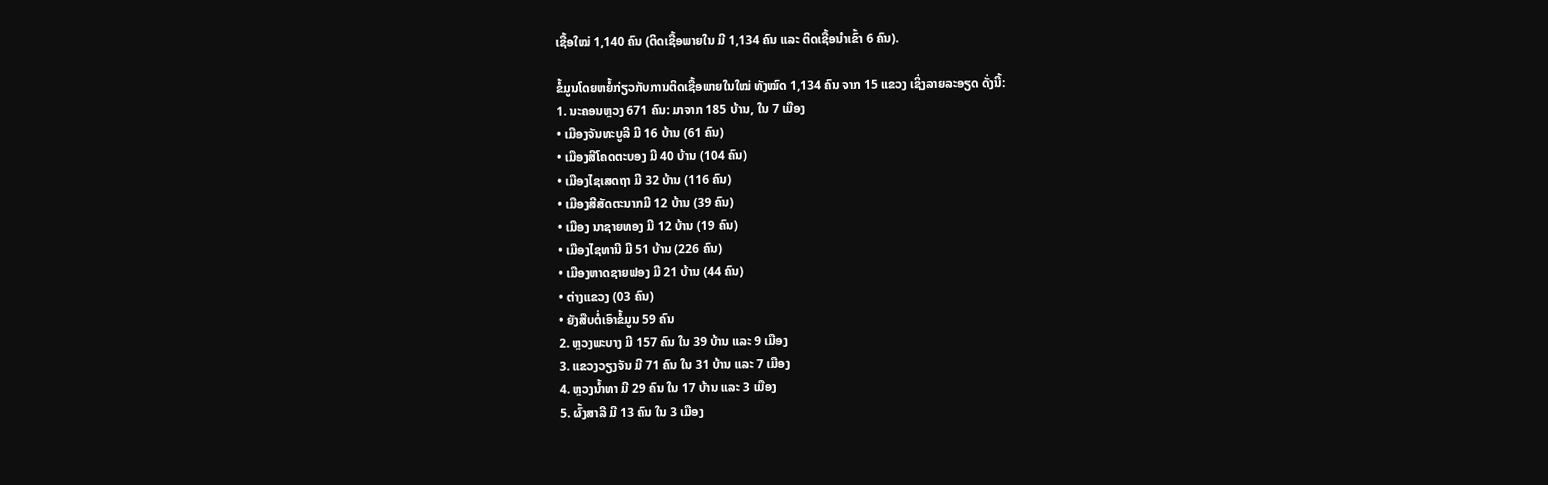ເຊື້ອໃໝ່ 1,140 ຄົນ (ຕິດເຊື້ອພາຍໃນ ມີ 1,134 ຄົນ ແລະ ຕິດເຊື້ອນໍາເຂົ້າ 6 ຄົນ).

ຂໍ້ມູນໂດຍຫຍໍ້ກ່ຽວກັບການຕິດເຊື້ອພາຍໃນໃໝ່ ທັງໝົດ 1,134 ຄົນ ຈາກ 15 ແຂວງ ເຊິ່ງລາຍລະອຽດ ດັ່ງນີ້:
1. ນະຄອນຫຼວງ 671 ຄົນ: ມາຈາກ 185 ບ້ານ, ໃນ 7 ເມືອງ
• ເມືອງຈັນທະບູລີ ມີ 16 ບ້ານ (61 ຄົນ)
• ເມືອງສີໂຄດຕະບອງ ມີ 40 ບ້ານ (104 ຄົນ)
• ເມືອງໄຊເສດຖາ ມີ 32 ບ້ານ (116 ຄົນ)
• ເມືອງສີສັດຕະນາກມີ 12 ບ້ານ (39 ຄົນ)
• ເມືອງ ນາຊາຍທອງ ມີ 12 ບ້ານ (19 ຄົນ)
• ເມືອງໄຊທານີ ມີ 51 ບ້ານ (226 ຄົນ)
• ເມືອງຫາດຊາຍຟອງ ມີ 21 ບ້ານ (44 ຄົນ)
• ຕ່າງແຂວງ (03 ຄົນ)
• ຍັງສືບຕໍ່ເອົາຂໍ້ມູນ 59 ຄົນ
2. ຫຼວງພະບາງ ມີ 157 ຄົນ ໃນ 39 ບ້ານ ແລະ 9 ເມືອງ
3. ແຂວງວຽງຈັນ ມີ 71 ຄົນ ໃນ 31 ບ້ານ ແລະ 7 ເມືອງ
4. ຫຼວງນ້ຳທາ ມີ 29 ຄົນ ໃນ 17 ບ້ານ ແລະ 3 ເມືອງ
5. ຜົ້ງສາລີ ມີ 13 ຄົນ ໃນ 3 ເມືອງ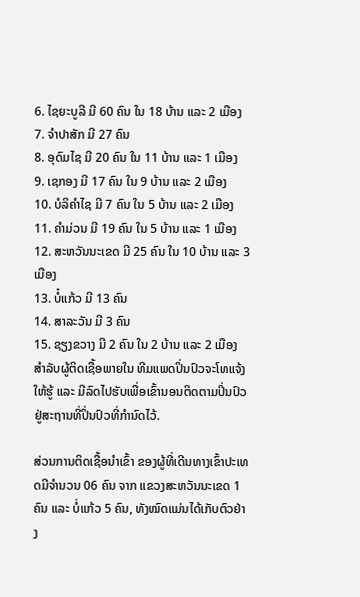6. ໄຊຍະບູລີ ມີ 60 ຄົນ ໃນ 18 ບ້ານ ແລະ 2 ເມືອງ
7. ຈຳປາສັກ ມີ 27 ຄົນ
8. ອຸດົມໄຊ ມີ 20 ຄົນ ໃນ 11 ບ້ານ ແລະ 1 ເມືອງ
9. ເຊກອງ ມີ 17 ຄົນ ໃນ 9 ບ້ານ ແລະ 2 ເມືອງ
10. ບໍລິຄຳໄຊ ມີ 7 ຄົນ ໃນ 5 ບ້ານ ແລະ 2 ເມືອງ
11. ຄຳມ່ວນ ມີ 19 ຄົນ ໃນ 5 ບ້ານ ແລະ 1 ເມືອງ
12. ສະຫວັນນະເຂດ ມີ 25 ຄົນ ໃນ 10 ບ້ານ ແລະ 3 ເມືອງ
13. ບໍ໋ແກ້ວ ມີ 13 ຄົນ
14. ສາລະວັນ ມີ 3 ຄົນ
15. ຊຽງຂວາງ ມີ 2 ຄົນ ໃນ 2 ບ້ານ ແລະ 2 ເມືອງ
ສໍາລັບຜູ້ຕິດເຊື້ອພາຍໃນ ທີມແພດປິ່ນປົວຈະໂທແຈ້ງໃຫ້ຮູ້ ແລະ ມີລົດໄປຮັບເພື່ອເຂົ້ານອນຕິດຕາມປິ່ນປົວ ຢູ່ສະຖານທີ່ປິ່ນປົວທີ່ກໍານົດໄວ້.

ສ່ວນການຕິດເຊື້ອນໍາເຂົ້າ ຂອງຜູ້ທີ່ເດີນທາງເຂົ້າປະເທດມີຈໍານວນ 06 ຄົນ ຈາກ ແຂວງສະຫວັນນະເຂດ 1 ຄົນ ແລະ ບໍ່ແກ້ວ 5 ຄົນ, ທັງໝົດແມ່ນໄດ້ເກັບຕົວຢ່າງ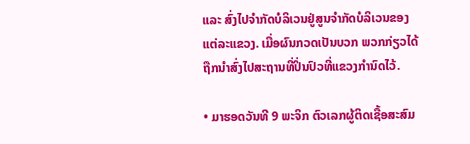ແລະ ສົ່ງໄປຈໍາກັດບໍລິເວນຢູ່ສູນຈໍາກັດບໍລິເວນຂອງແຕ່ລະແຂວງ. ເມື່ອຜົນກວດເປັນບວກ ພວກກ່ຽວໄດ້ຖືກນຳສົ່ງໄປສະຖານທີ່ປິ່ນປົວທີ່ແຂວງກໍານົດໄວ້.

• ມາຮອດວັນທີ 9 ພະຈິກ ຕົວເລກຜູ້ຕິດເຊື້ອສະສົມ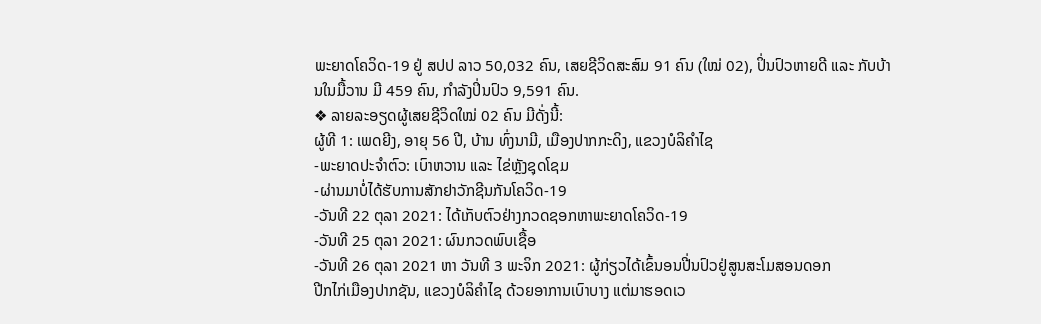ພະຍາດໂຄວິດ-19 ຢູ່ ສປປ ລາວ 50,032 ຄົນ, ເສຍຊີວິດສະສົມ 91 ຄົນ (ໃໝ່ 02), ປິ່ນປົວຫາຍດີ ແລະ ກັບບ້ານໃນມື້ວານ ມີ 459 ຄົນ, ກໍາລັງປິ່ນປົວ 9,591 ຄົນ.
❖ ລາຍລະອຽດຜູ້ເສຍຊີວິດໃໝ່ 02 ຄົນ ມີດັ່ງນີ້:
ຜູ້ທີ 1: ເພດຍີງ, ອາຍຸ 56 ປີ, ບ້ານ ທົ່ງນາມີ, ເມືອງປາກກະດິງ, ແຂວງບໍລິຄຳໄຊ
-ພະຍາດປະຈໍາຕົວ: ເບົາຫວານ ແລະ ໄຂ່ຫຼັງຊຸດໂຊມ
-ຜ່ານມາບໍ່ໄດ້ຮັບການສັກຢາວັກຊີນກັນໂຄວິດ-19
-ວັນທີ 22 ຕຸລາ 2021: ໄດ້ເກັບຕົວຢ່າງກວດຊອກຫາພະຍາດໂຄວິດ-19
-ວັນທີ 25 ຕຸລາ 2021: ຜົນກວດພົບເຊື້ອ
-ວັນທີ 26 ຕຸລາ 2021 ຫາ ວັນທີ 3 ພະຈິກ 2021: ຜູ້ກ່ຽວໄດ້ເຂົ້ນອນປີ່ນປົວຢູ່ສູນສະໂມສອນດອກ
ປີກໄກ່ເມືອງປາກຊັນ, ແຂວງບໍລິຄຳໄຊ ດ້ວຍອາການເບົາບາງ ແຕ່ມາຮອດເວ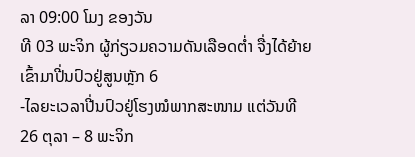ລາ 09:00 ໂມງ ຂອງວັນ
ທີ 03 ພະຈິກ ຜູ້ກ່ຽວມຄວາມດັນເລືອດຕໍ່າ ຈື່ງໄດ້ຍ້າຍເຂົ້າມາປີ່ນປົວຢູ່ສູນຫຼັກ 6
-ໄລຍະເວລາປີ່ນປົວຢູ່ໂຮງໝໍພາກສະໜາມ ແຕ່ວັນທີ 26 ຕຸລາ – 8 ພະຈິກ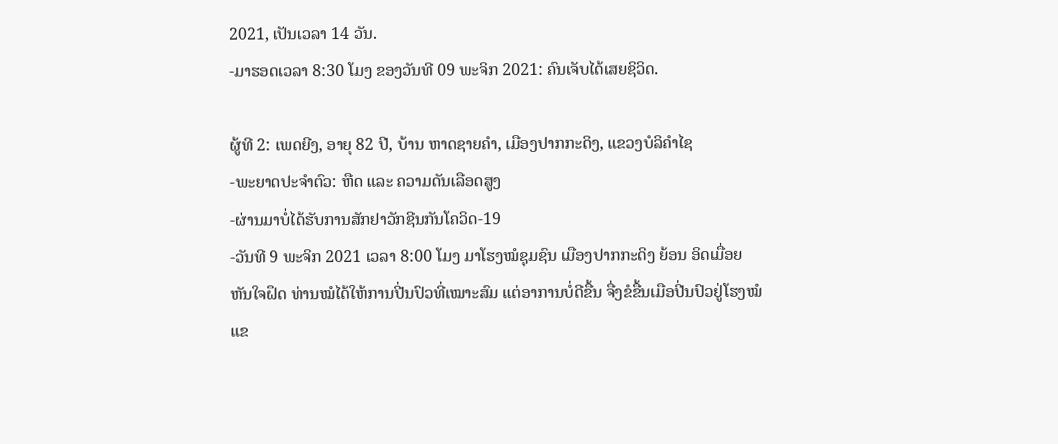2021, ເປັນເວລາ 14 ວັນ.
-ມາຮອດເວລາ 8:30 ໂມງ ຂອງວັນທີ 09 ພະຈິກ 2021: ຄົນເຈັບໄດ້ເສຍຊິວິດ.

ຜູ້ທີ 2: ເພດຍີງ, ອາຍຸ 82 ປີ, ບ້ານ ຫາດຊາຍຄຳ, ເມືອງປາກກະດິງ, ແຂວງບໍລິຄຳໄຊ
-ພະຍາດປະຈໍາຕົວ: ຫືດ ແລະ ຄວາມດັນເລືອດສູງ
-ຜ່ານມາບໍ່ໄດ້ຮັບການສັກຢາວັກຊີນກັນໂຄວິດ-19
-ວັນທີ 9 ພະຈິກ 2021 ເວລາ 8:00 ໂມງ ມາໂຮງໝໍຊຸມຊົນ ເມືອງປາກກະດິງ ຍ້ອນ ອິດເມື່ອຍ
ຫັນໃຈຝຶດ ທ່ານໝໍໄດ້ໃຫ້ການປີ່ນປົວທີ່ເໝາະສົມ ແຕ່ອາການບໍ່ດີຂື້ນ ຈື່ງຂໍຂື້ນເມືອປີ່ນປົວຢູ່ໂຮງໝໍ
ແຂ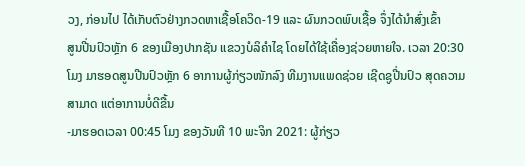ວງ, ກ່ອນໄປ ໄດ້ເກັບຕົວຢ່າງກວດຫາເຊື້ອໂຄວິດ-19 ແລະ ຜົນກວດພົບເຊື້ອ ຈຶ່ງໄດ້ນໍາສົ່ງເຂົ້າ
ສູນປີ່ນປົວຫຼັກ 6 ຂອງເມືອງປາກຊັນ ແຂວງບໍລິຄຳໄຊ ໂດຍໄດ້ໃຊ້ເຄື່ອງຊ່ວຍຫາຍໃຈ. ເວລາ 20:30
ໂມງ ມາຮອດສູນປີນປົວຫຼັກ 6 ອາການຜູ້ກ່ຽວໜັກລົງ ທີມງານແພດຊ່ວຍ ເຊີດຊູປີ່ນປົວ ສຸດຄວາມ
ສາມາດ ແຕ່ອາການບໍ່ດີຂື້ນ
-ມາຮອດເວລາ 00:45 ໂມງ ຂອງວັນທີ 10 ພະຈິກ 2021: ຜູ້ກ່ຽວ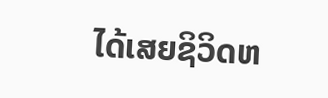ໄດ້ເສຍຊິວິດຫ